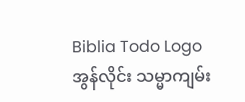Biblia Todo Logo
အွန်လိုင်း သမ္မာကျမ်း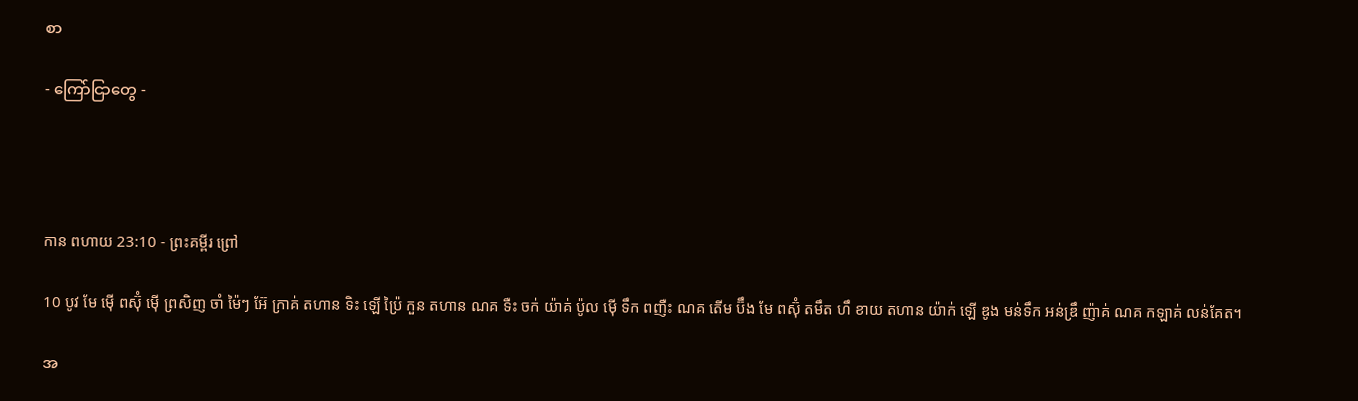စာ

- ကြော်ငြာတွေ -




កាន ពហាយ 23:10 - ព្រះគម្ពីរ ព្រៅ

10 បូវ មែ ម៉ើ ពស៊ុំ ម៉ើ ព្រសិញ ចាំ ម៉ៃៗ អ៊ែ ក្រាគ់ តហាន ទិះ ឡើ ប៉្រៃ កួន តហាន ណគ ទឺះ ចក់ យ៉ាគ់ ប៉ូល ម៉ើ ទឹក ពញឺះ ណគ តើម ប៊ឹង មែ ពស៊ុំ តមឹត ហឹ ខាយ តហាន យ៉ាក់ ឡើ ឌូង មន់ទឹក អន់ឌ្រឹ ញ៉ាគ់ ណគ កឡាគ់ លន់គែត។

အ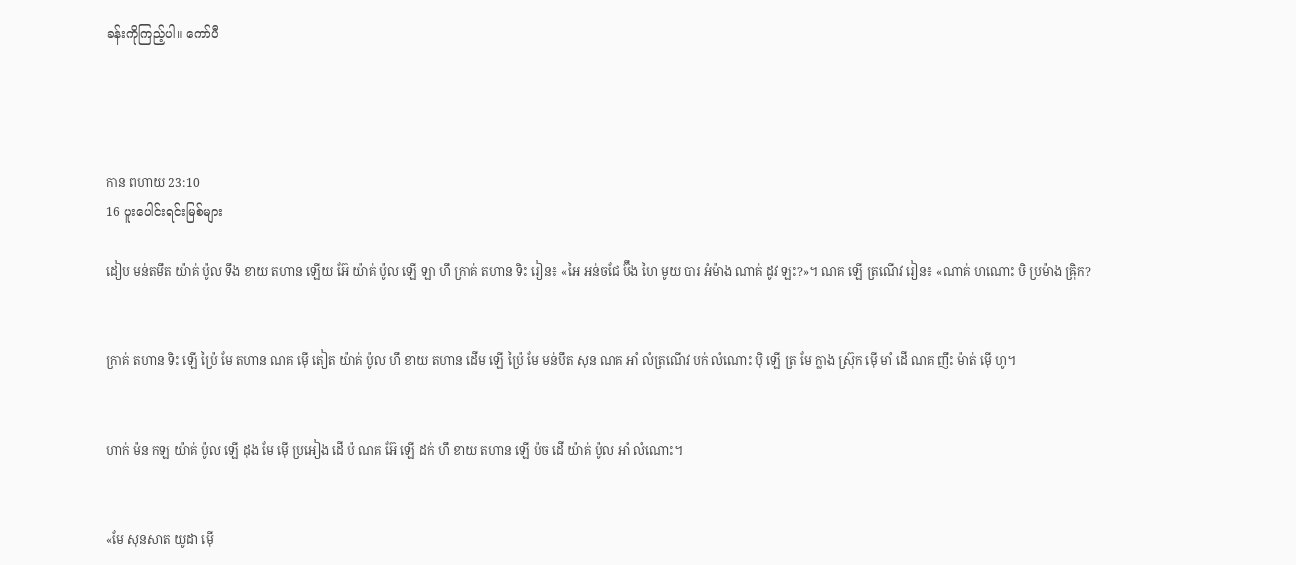ခန်းကိုကြည့်ပါ။ ကော်ပီ




កាន ពហាយ 23:10
16 ပူးပေါင်းရင်းမြစ်များ

ដៀប មន់តមឹត យ៉ាគ់ ប៉ូល ទឹង ខាយ តហាន ឡើយ អ៊ែ យ៉ាគ់ ប៉ូល ឡើ ឡា ហឹ ក្រាគ់ តហាន ទិះ រៀន៖ «អៃ អន់ចជែ ប៊ឹង ហៃ មូយ បារ អំម៉ាង ណាគ់ ដូវ ឡះ?»។ ណគ ឡើ ត្រណើវ រៀន៖ «ណាគ់ ហណោះ ឞិ ប្រម៉ាង ឝ៉្រិក?


ក្រាគ់ តហាន ទិះ ឡើ ប៉្រៃ មែ តហាន ណគ ម៉ើ តៀត យ៉ាគ់ ប៉ូល ហឹ ខាយ តហាន ដើម ឡើ ប៉្រៃ មែ មន់បឹត សុន ណគ អាំ លំត្រណើវ បក់ លំណោះ ប៉ិ ឡើ ត្រ មែ ក្លាង ស៊្រុក ម៉ើ មាំ ដើ ណគ ញឹះ ម៉ាត់ ម៉ើ ហូ។


ហាក់ ម៉ន កឡ យ៉ាគ់ ប៉ូល ឡើ ដុង មែ ម៉ើ ប្រអៀង ដើ ប៉ ណគ អ៊ែ ឡើ ដក់ ហឹ ខាយ តហាន ឡើ ប៉ច ដើ យ៉ាគ់ ប៉ូល អាំ លំណោះ។


«មែ សុនសាត យូដា ម៉ើ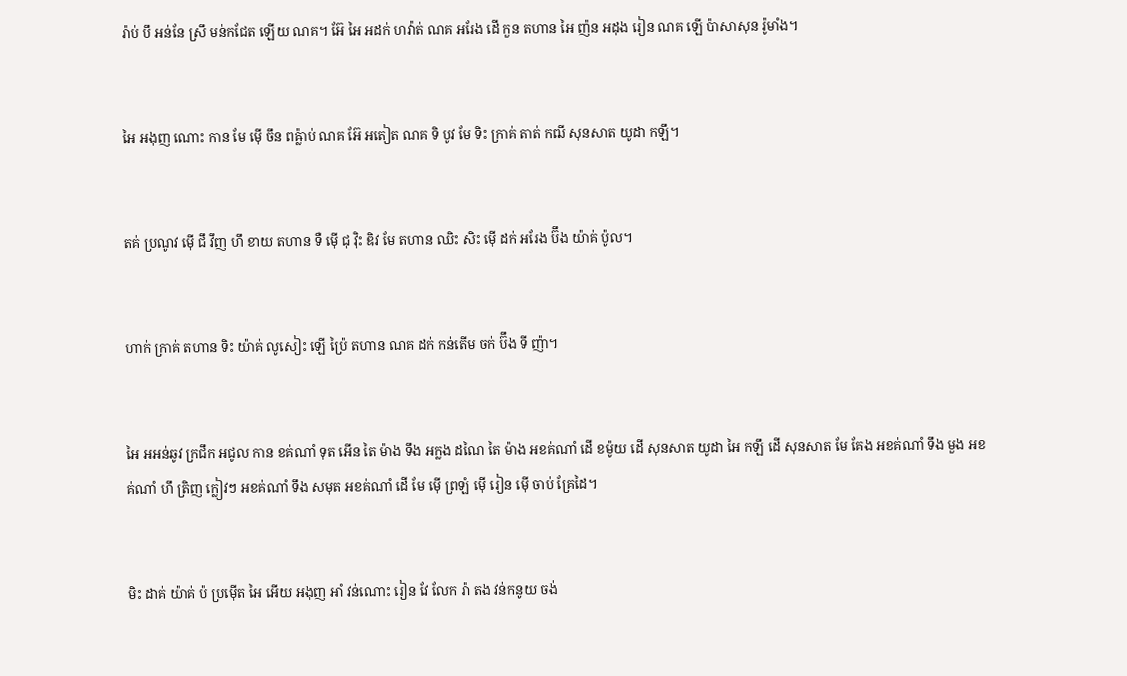រ៉ាប់ បឹ អន់នែ ស្រឹ មន់កជែត ឡើយ ណគ។ អ៊ែ អៃ អដក់ ហវ៉ាត់ ណគ អរែង ដើ កួន តហាន អៃ ញ៉ន អដុង រៀន ណគ ឡើ ប៉ាសាសុន រ៉ូមាំង។


អៃ អងុញ ណោះ កាន មែ ម៉ើ ចឹន ពឝ៉្លាប់ ណគ អ៊ែ អតៀត ណគ ទិ បូវ មែ ទិះ ក្រាគ់ តាត់ កឍី សុនសាត យូដា កឡឹ។


តគ់ ប្រណូវ ម៉ើ ជឹ វឹញ ហឹ ខាយ តហាន ទឺ ម៉ើ ជុ វ៉ិះ ឌិវ មែ តហាន ឈិះ សិះ ម៉ើ ដក់ អរែង ប៊ឹង យ៉ាគ់ ប៉ូល។


ហាក់ ក្រាគ់ តហាន ទិះ យ៉ាគ់ លូសៀះ ឡើ ប៉្រៃ តហាន ណគ ដក់ កន់តើម ចក់ ប៊ឹង ទី ញ៉ា។


អៃ អអន់ឆូវ ក្រជឹក អជូល កាន ខគ់ណាំ ទុត អើន តៃ ម៉ាង ទឹង អក្លង ដណៃ តៃ ម៉ាង អខគ់ណាំ ដើ ខម៉ូយ ដើ សុនសាត យូដា អៃ កឡឹ ដើ សុនសាត មែ គែង អខគ់ណាំ ទឹង មួង អខគ់ណាំ ហឹ ត្រិញ ក្លៀវៗ អខគ់ណាំ ទឹង សមុត អខគ់ណាំ ដើ មែ ម៉ើ ព្រឡំ ម៉ើ រៀន ម៉ើ ចាប់ គ្រែដៃ។


មិះ ដាគ់ យ៉ាគ់ ប៉ ប្រម៉ើត អៃ អើយ អងុញ អាំ វន់ណោះ រៀន វែ លែក រ៉ា តង វន់កនូយ ចង់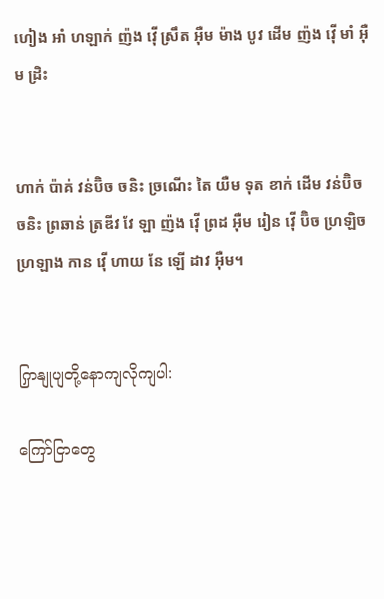ហៀង អាំ ហឡាក់ ញ៉ង វ៉ើ ស្រឹត អ៊ឺម ម៉ាង បូវ ដើម ញ៉ង វ៉ើ មាំ អ៊ឺម ដ្រិះ


ហាក់ ប៉ាគ់ វន់ប៊ិច ចនិះ ច្រណើះ តៃ យឺម ទុត ខាក់ ដើម វន់ប៊ិច ចនិះ ព្រឆាន់ ត្រឌីវ វែ ឡា ញ៉ង វ៉ើ ព្រដ អ៊ឺម រៀន វ៉ើ ប៊ិច ហ្រឡិច ហ្រឡាង កាន វ៉ើ ហាយ នែ ឡើ ដាវ អ៊ឺម។


ကြှနျုပျတို့နောကျလိုကျပါ:

ကြော်ငြာတွေ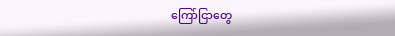ကြော်ငြာတွေ